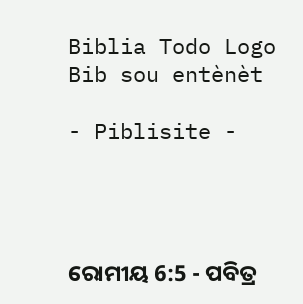Biblia Todo Logo
Bib sou entènèt

- Piblisite -




ରୋମୀୟ 6:5 - ପବିତ୍ର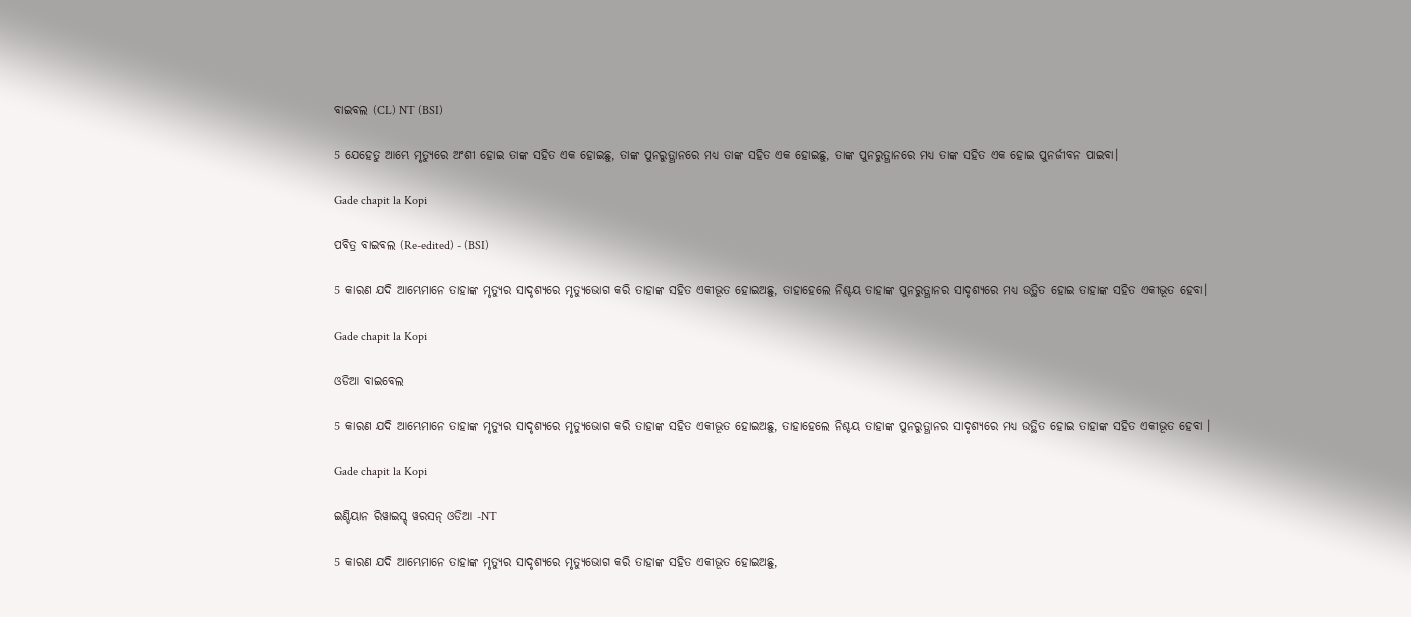ବାଇବଲ (CL) NT (BSI)

5 ଯେହେତୁ ଆମ୍ଭେ ମୃତ୍ୟୁରେ ଅଂଶୀ ହୋଇ ତାଙ୍କ ସହିତ ଏକ ହୋଇଛୁ, ତାଙ୍କ ପୁନରୁତ୍ଥାନରେ ମଧ୍ୟ ତାଙ୍କ ସହିତ ଏକ ହୋଇଛୁ, ତାଙ୍କ ପୁନରୁତ୍ଥାନରେ ମଧ୍ୟ ତାଙ୍କ ସହିତ ଏକ ହୋଇ ପୁନର୍ଜୀବନ ପାଇବା।

Gade chapit la Kopi

ପବିତ୍ର ବାଇବଲ (Re-edited) - (BSI)

5 କାରଣ ଯଦି ଆମ୍ଭେମାନେ ତାହାଙ୍କ ମୃତ୍ୟୁର ସାଦୃଶ୍ୟରେ ମୃତ୍ୟୁଭୋଗ କରି ତାହାଙ୍କ ସହିତ ଏକୀଭୂତ ହୋଇଅଛୁ, ତାହାହେଲେ ନିଶ୍ଚୟ ତାହାଙ୍କ ପୁନରୁତ୍ଥାନର ସାଦୃଶ୍ୟରେ ମଧ୍ୟ ଉତ୍ଥିତ ହୋଇ ତାହାଙ୍କ ସହିତ ଏକୀଭୂତ ହେବା।

Gade chapit la Kopi

ଓଡିଆ ବାଇବେଲ

5 କାରଣ ଯଦି ଆମ୍ଭେମାନେ ତାହାଙ୍କ ମୃତ୍ୟୁର ସାଦୃଶ୍ୟରେ ମୃତ୍ୟୁଭୋଗ କରି ତାହାଙ୍କ ସହିତ ଏକୀଭୂତ ହୋଇଅଛୁ, ତାହାହେଲେ ନିଶ୍ଚୟ ତାହାଙ୍କ ପୁନରୁତ୍ଥାନର ସାଦୃଶ୍ୟରେ ମଧ୍ୟ ଉତ୍ଥିତ ହୋଇ ତାହାଙ୍କ ସହିତ ଏକୀଭୂତ ହେବା ।

Gade chapit la Kopi

ଇଣ୍ଡିୟାନ ରିୱାଇସ୍ଡ୍ ୱରସନ୍ ଓଡିଆ -NT

5 କାରଣ ଯଦି ଆମ୍ଭେମାନେ ତାହାଙ୍କ ମୃତ୍ୟୁର ସାଦୃଶ୍ୟରେ ମୃତ୍ୟୁଭୋଗ କରି ତାହାଙ୍କ ସହିତ ଏକୀଭୂତ ହୋଇଅଛୁ,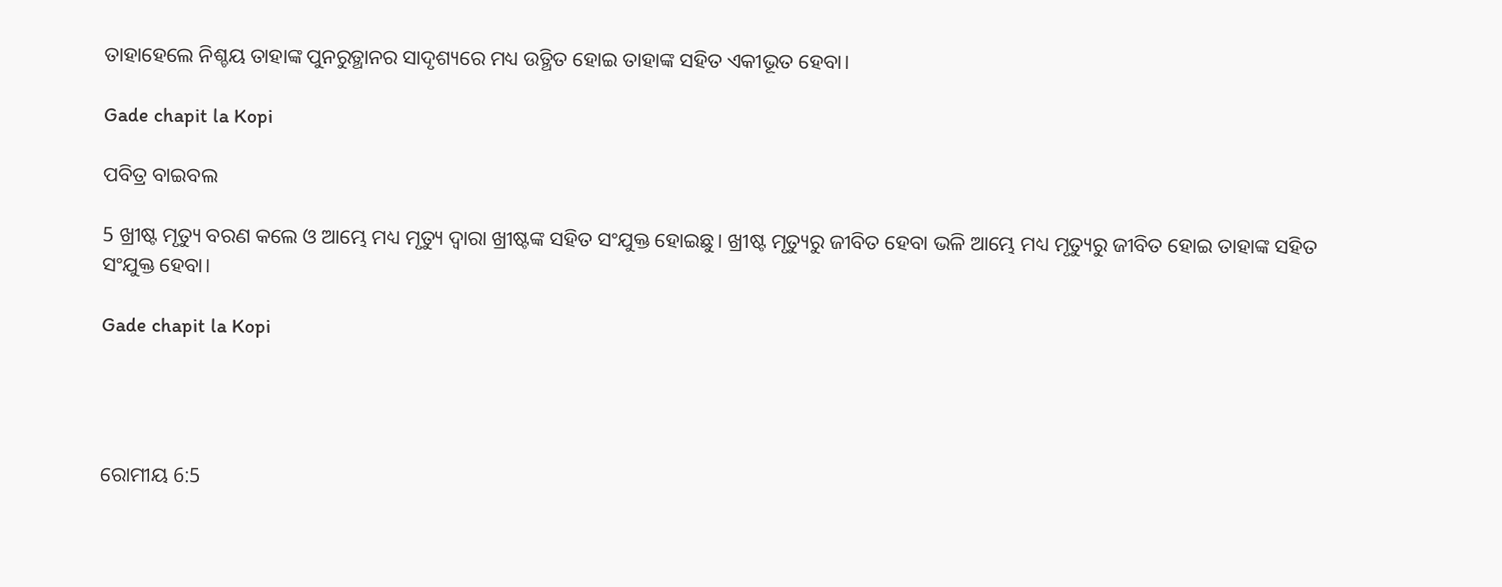ତାହାହେଲେ ନିଶ୍ଚୟ ତାହାଙ୍କ ପୁନରୁତ୍ଥାନର ସାଦୃଶ୍ୟରେ ମଧ୍ୟ ଉତ୍ଥିତ ହୋଇ ତାହାଙ୍କ ସହିତ ଏକୀଭୂତ ହେବା।

Gade chapit la Kopi

ପବିତ୍ର ବାଇବଲ

5 ଖ୍ରୀଷ୍ଟ ମୃତ୍ୟୁ ବରଣ କଲେ ଓ ଆମ୍ଭେ ମଧ୍ୟ ମୃତ୍ୟୁ ଦ୍ୱାରା ଖ୍ରୀଷ୍ଟଙ୍କ ସହିତ ସଂଯୁକ୍ତ ହୋଇଛୁ। ଖ୍ରୀଷ୍ଟ ମୃତ୍ୟୁରୁ ଜୀବିତ ହେବା ଭଳି ଆମ୍ଭେ ମଧ୍ୟ ମୃତ୍ୟୁରୁ ଜୀବିତ ହୋଇ ତାହାଙ୍କ ସହିତ ସଂଯୁକ୍ତ ହେବା।

Gade chapit la Kopi




ରୋମୀୟ 6:5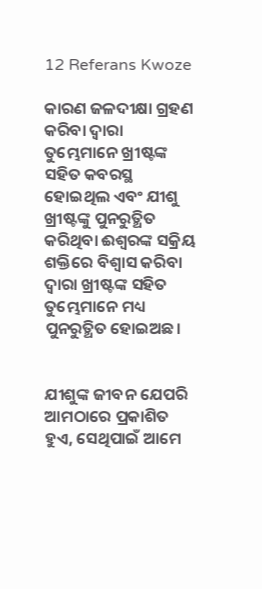12 Referans Kwoze

କାରଣ ଜଳଦୀକ୍ଷା ଗ୍ରହଣ କରିବା ଦ୍ୱାରା ତୁମ୍ଭେମାନେ ଖ୍ରୀଷ୍ଟଙ୍କ ସହିତ କବରସ୍ଥ ହୋଇଥିଲ ଏବଂ ଯୀଶୁ ଖ୍ରୀଷ୍ଟଙ୍କୁ ପୁନରୁତ୍ଥିତ କରିଥିବା ଈଶ୍ୱରଙ୍କ ସକ୍ରିୟ ଶକ୍ତିରେ ବିଶ୍ୱାସ କରିବା ଦ୍ୱାରା ଖ୍ରୀଷ୍ଟଙ୍କ ସହିତ ତୁମ୍ଭେମାନେ ମଧ୍ୟ ପୁନରୁତ୍ଥିତ ହୋଇଅଛ।


ଯୀଶୁଙ୍କ ଜୀବନ ଯେପରି ଆମଠାରେ ପ୍ରକାଶିତ ହୁଏ, ସେଥିପାଇଁ ଆମେ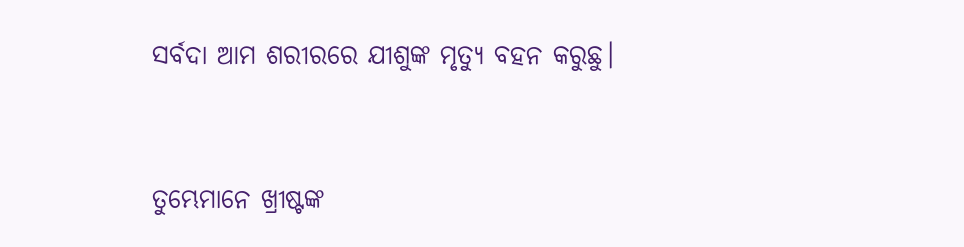ସର୍ବଦା ଆମ ଶରୀରରେ ଯୀଶୁଙ୍କ ମୃତ୍ୟୁ ବହନ କରୁଛୁ।


ତୁମ୍ଭେମାନେ ଖ୍ରୀଷ୍ଟଙ୍କ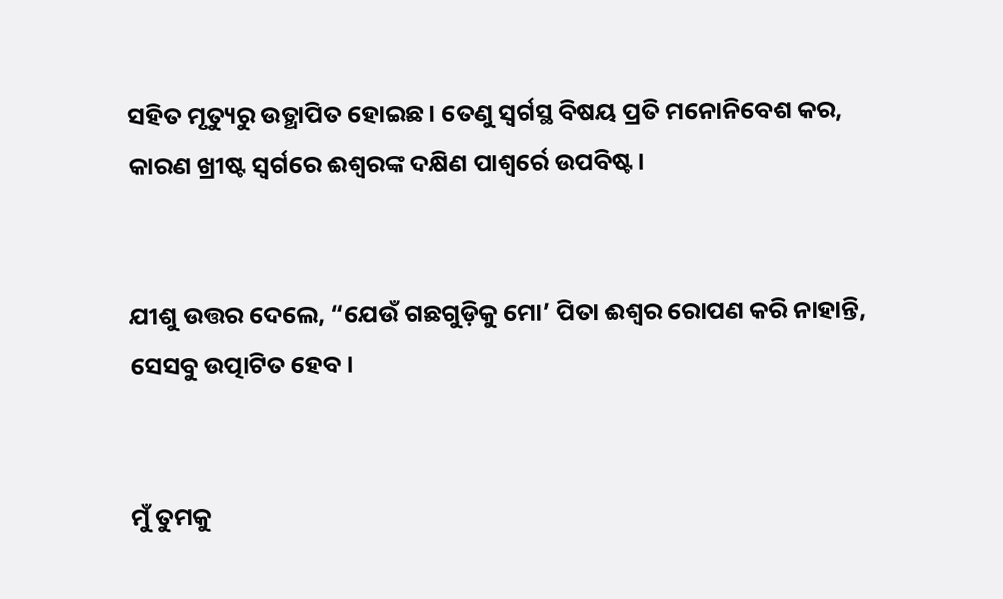ସହିତ ମୃତ୍ୟୁରୁ ଉତ୍ଥାପିତ ହୋଇଛ। ତେଣୁ ସ୍ୱର୍ଗସ୍ଥ ବିଷୟ ପ୍ରତି ମନୋନିବେଶ କର, କାରଣ ଖ୍ରୀଷ୍ଟ ସ୍ୱର୍ଗରେ ଈଶ୍ୱରଙ୍କ ଦକ୍ଷିଣ ପାଶ୍ୱର୍ରେ ଉପବିଷ୍ଟ।


ଯୀଶୁ ଉତ୍ତର ଦେଲେ, “ଯେଉଁ ଗଛଗୁଡ଼ିକୁ ମୋ’ ପିତା ଈଶ୍ୱର ରୋପଣ କରି ନାହାନ୍ତି, ସେସବୁ ଉତ୍ପାଟିତ ହେବ।


ମୁଁ ତୁମକୁ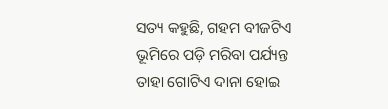ସତ୍ୟ କହୁଛି, ଗହମ ବୀଜଟିଏ ଭୂମିରେ ପଡ଼ି ମରିବା ପର୍ଯ୍ୟନ୍ତ ତାହା ଗୋଟିଏ ଦାନା ହୋଇ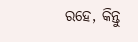ରହେ, କିନ୍ତୁ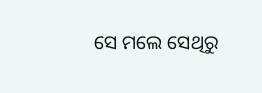ସେ ମଲେ ସେଥିରୁ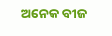ଅନେକ ବୀଜ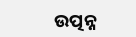ଉତ୍ପନ୍ନ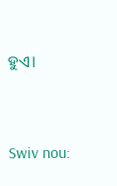ହୁଏ।


Swiv nou: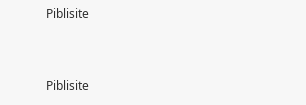Piblisite


Piblisite